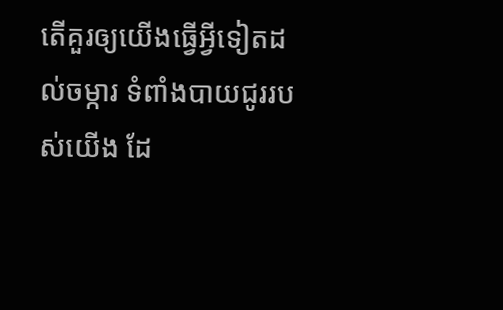តើគួរឲ្យយើងធ្វើអ្វីទៀតដល់ចម្ការ ទំពាំងបាយជូររបស់យើង ដែ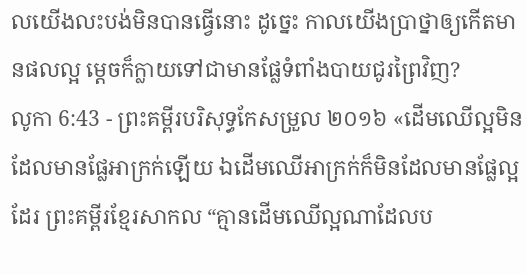លយើងលះបង់មិនបានធ្វើនោះ ដូច្នេះ កាលយើងប្រាថ្នាឲ្យកើតមានផលល្អ ម្តេចក៏ក្លាយទៅជាមានផ្លែទំពាំងបាយជូរព្រៃវិញ?
លូកា 6:43 - ព្រះគម្ពីរបរិសុទ្ធកែសម្រួល ២០១៦ «ដើមឈើល្អមិនដែលមានផ្លែអាក្រក់ឡើយ ឯដើមឈើអាក្រក់ក៏មិនដែលមានផ្លែល្អដែរ ព្រះគម្ពីរខ្មែរសាកល “គ្មានដើមឈើល្អណាដែលប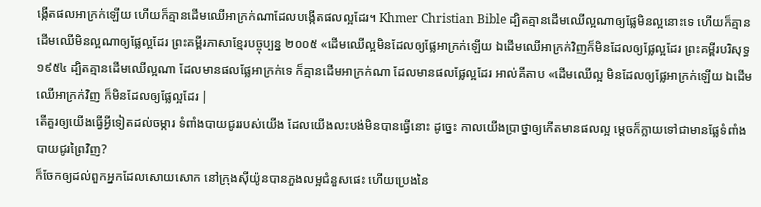ង្កើតផលអាក្រក់ឡើយ ហើយក៏គ្មានដើមឈើអាក្រក់ណាដែលបង្កើតផលល្អដែរ។ Khmer Christian Bible ដ្បិតគ្មានដើមឈើល្អណាឲ្យផ្លែមិនល្អនោះទេ ហើយក៏គ្មានដើមឈើមិនល្អណាឲ្យផ្លែល្អដែរ ព្រះគម្ពីរភាសាខ្មែរបច្ចុប្បន្ន ២០០៥ «ដើមឈើល្អមិនដែលឲ្យផ្លែអាក្រក់ឡើយ ឯដើមឈើអាក្រក់វិញក៏មិនដែលឲ្យផ្លែល្អដែរ ព្រះគម្ពីរបរិសុទ្ធ ១៩៥៤ ដ្បិតគ្មានដើមឈើល្អណា ដែលមានផលផ្លែអាក្រក់ទេ ក៏គ្មានដើមអាក្រក់ណា ដែលមានផលផ្លែល្អដែរ អាល់គីតាប «ដើមឈើល្អ មិនដែលឲ្យផ្លែអាក្រក់ឡើយ ឯដើមឈើអាក្រក់វិញ ក៏មិនដែលឲ្យផ្លែល្អដែរ |
តើគួរឲ្យយើងធ្វើអ្វីទៀតដល់ចម្ការ ទំពាំងបាយជូររបស់យើង ដែលយើងលះបង់មិនបានធ្វើនោះ ដូច្នេះ កាលយើងប្រាថ្នាឲ្យកើតមានផលល្អ ម្តេចក៏ក្លាយទៅជាមានផ្លែទំពាំងបាយជូរព្រៃវិញ?
ក៏ចែកឲ្យដល់ពួកអ្នកដែលសោយសោក នៅក្រុងស៊ីយ៉ូនបានភួងលម្អជំនួសផេះ ហើយប្រេងនៃ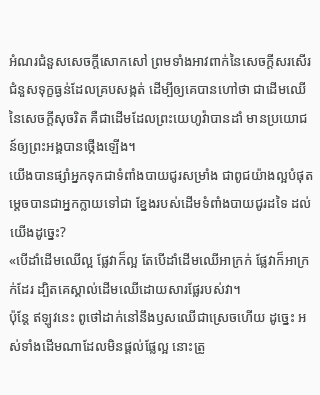អំណរជំនួសសេចក្ដីសោកសៅ ព្រមទាំងអាវពាក់នៃសេចក្ដីសរសើរ ជំនួសទុក្ខធ្ងន់ដែលគ្របសង្កត់ ដើម្បីឲ្យគេបានហៅថា ជាដើមឈើនៃសេចក្ដីសុចរិត គឺជាដើមដែលព្រះយេហូវ៉ាបានដាំ មានប្រយោជន៍ឲ្យព្រះអង្គបានថ្កើងឡើង។
យើងបានផ្សាំអ្នកទុកជាទំពាំងបាយជូរសម្រាំង ជាពូជយ៉ាងល្អបំផុត ម្តេចបានជាអ្នកក្លាយទៅជា ខ្នែងរបស់ដើមទំពាំងបាយជូរដទៃ ដល់យើងដូច្នេះ?
«បើដាំដើមឈើល្អ ផ្លែវាក៏ល្អ តែបើដាំដើមឈើអាក្រក់ ផ្លែវាក៏អាក្រក់ដែរ ដ្បិតគេស្គាល់ដើមឈើដោយសារផ្លែរបស់វា។
ប៉ុន្តែ ឥឡូវនេះ ពូថៅដាក់នៅនឹងឫសឈើជាស្រេចហើយ ដូច្នេះ អស់ទាំងដើមណាដែលមិនផ្តល់ផ្លែល្អ នោះត្រូ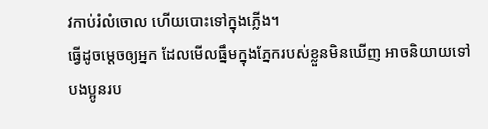វកាប់រំលំចោល ហើយបោះទៅក្នុងភ្លើង។
ធ្វើដូចម្តេចឲ្យអ្នក ដែលមើលធ្នឹមក្នុងភ្នែករបស់ខ្លួនមិនឃើញ អាចនិយាយទៅបងប្អូនរប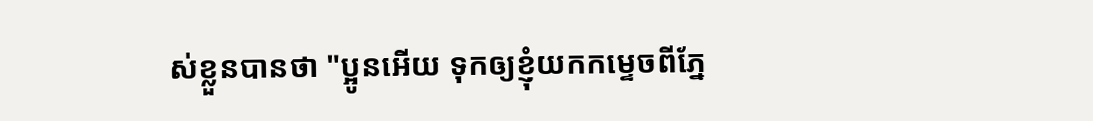ស់ខ្លួនបានថា "ប្អូនអើយ ទុកឲ្យខ្ញុំយកកម្ទេចពីភ្នែ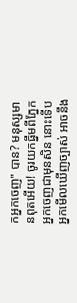កអ្នកចេញ" បាន? មនុស្សមានពុតអើយ! ចូរយកធ្នឹមពីភ្នែកអ្នកចេញជាមុនសិន នោះទើបអ្នកមើលឃើញច្បាស់ អាចនឹង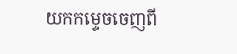យកកម្ទេចចេញពី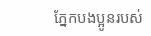ភ្នែកបងប្អូនរបស់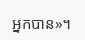អ្នកបាន»។